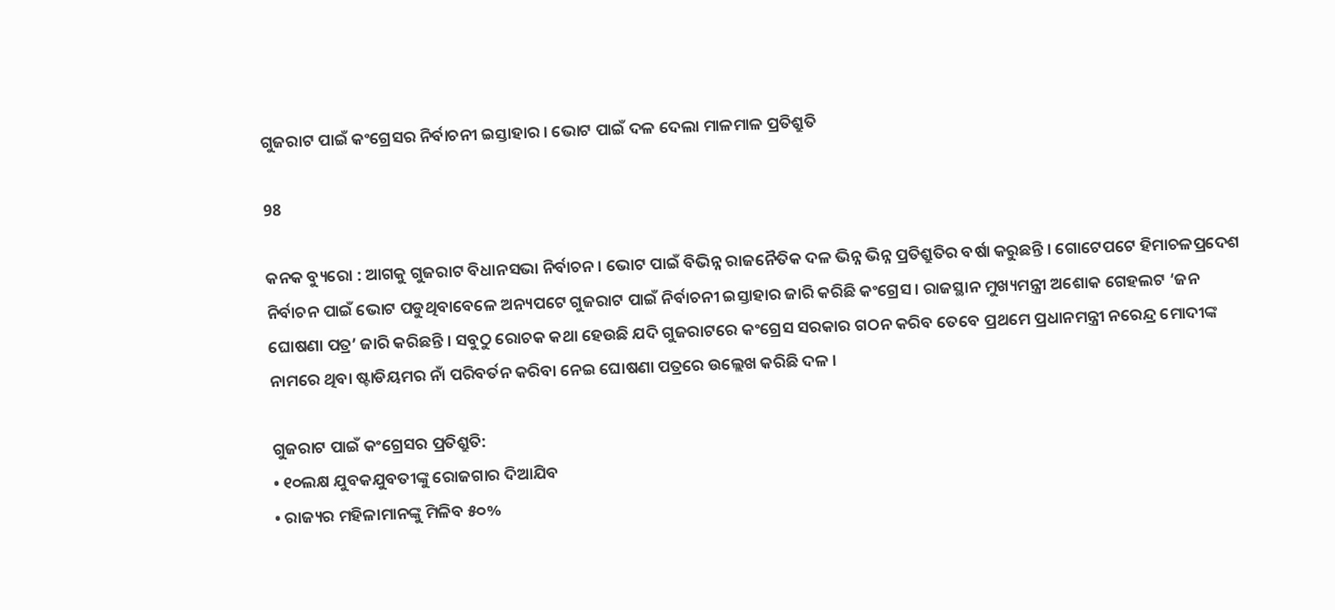ଗୁଜରାଟ ପାଇଁ କଂଗ୍ରେସର ନିର୍ବାଚନୀ ଇସ୍ତାହାର । ଭୋଟ ପାଇଁ ଦଳ ଦେଲା ମାଳମାଳ ପ୍ରତିଶ୍ରୁତି

98

କନକ ବ୍ୟୁରୋ : ଆଗକୁ ଗୁଜରାଟ ବିଧାନସଭା ନିର୍ବାଚନ । ଭୋଟ ପାଇଁ ବିଭିନ୍ନ ରାଜନୈତିକ ଦଳ ଭିନ୍ନ ଭିନ୍ନ ପ୍ରତିଶ୍ରୁତିର ବର୍ଷା କରୁଛନ୍ତି । ଗୋଟେପଟେ ହିମାଚଳପ୍ରଦେଶ ନିର୍ବାଚନ ପାଇଁ ଭୋଟ ପଡୁଥିବାବେଳେ ଅନ୍ୟପଟେ ଗୁଜରାଟ ପାଇଁ ନିର୍ବାଚନୀ ଇସ୍ତାହାର ଜାରି କରିଛି କଂଗ୍ରେସ । ରାଜସ୍ଥାନ ମୁଖ୍ୟମନ୍ତ୍ରୀ ଅଶୋକ ଗେହଲଟ ‘ଜନ ଘୋଷଣା ପତ୍ର’ ଜାରି କରିଛନ୍ତି । ସବୁଠୁ ରୋଚକ କଥା ହେଉଛି ଯଦି ଗୁଜରାଟରେ କଂଗ୍ରେସ ସରକାର ଗଠନ କରିବ ତେବେ ପ୍ରଥମେ ପ୍ରଧାନମନ୍ତ୍ରୀ ନରେନ୍ଦ୍ର ମୋଦୀଙ୍କ ନାମରେ ଥିବା ଷ୍ଟାଡିୟମର ନାଁ ପରିବର୍ତନ କରିବା ନେଇ ଘୋଷଣା ପତ୍ରରେ ଉଲ୍ଲେଖ କରିଛି ଦଳ ।

ଗୁଜରାଟ ପାଇଁ କଂଗ୍ରେସର ପ୍ରତିଶ୍ରୁତି:
• ୧୦ଲକ୍ଷ ଯୁବକଯୁବତୀଙ୍କୁ ରୋଜଗାର ଦିଆଯିବ
• ରାଜ୍ୟର ମହିଳାମାନଙ୍କୁ ମିଳିବ ୫୦%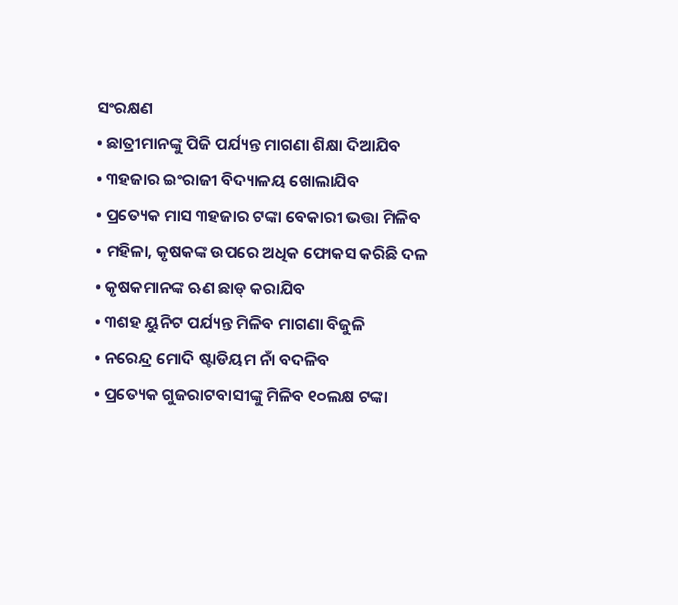ସଂରକ୍ଷଣ
• ଛାତ୍ରୀମାନଙ୍କୁ ପିଜି ପର୍ଯ୍ୟନ୍ତ ମାଗଣା ଶିକ୍ଷା ଦିଆଯିବ
• ୩ହଜାର ଇଂରାଜୀ ବିଦ୍ୟାଳୟ ଖୋଲାଯିବ
• ପ୍ରତ୍ୟେକ ମାସ ୩ହଜାର ଟଙ୍କା ବେକାରୀ ଭତ୍ତା ମିଳିବ
• ମହିଳା, କୃଷକଙ୍କ ଉପରେ ଅଧିକ ଫୋକସ କରିଛି ଦଳ
• କୃଷକମାନଙ୍କ ଋଣ ଛାଡ୍ କରାଯିବ
• ୩ଶହ ୟୁନିଟ ପର୍ଯ୍ୟନ୍ତ ମିଳିବ ମାଗଣା ବିଜୁଳି
• ନରେନ୍ଦ୍ର ମୋଦି ଷ୍ଟାଡିୟମ ନାଁ ବଦଳିବ
• ପ୍ରତ୍ୟେକ ଗୁଜରାଟବାସୀଙ୍କୁ ମିଳିବ ୧୦ଲକ୍ଷ ଟଙ୍କା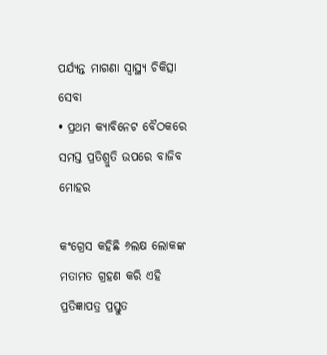ପର୍ଯ୍ୟନ୍ତ ମାଗଣା ସ୍ୱାସ୍ଥ୍ୟ ଚିକିତ୍ସା ସେବା
• ପ୍ରଥମ କ୍ୟାବିନେଟ ବୈଠକରେ ସମସ୍ତ ପ୍ରତିଶ୍ରୁତି ଉପରେ ବାଜିବ ମୋହର

କଂଗ୍ରେସ କହିଛି ୬ଲକ୍ଷ ଲୋକଙ୍କ ମତାମତ ଗ୍ରହଣ କରି ଏହି ପ୍ରତିଜ୍ଞାପତ୍ର ପ୍ରସ୍ତୁତ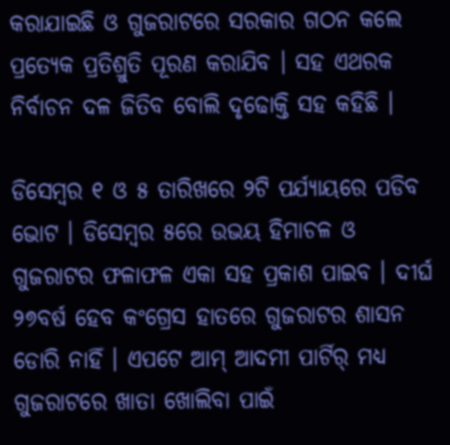କରାଯାଇଛି ଓ ଗୁଜରାଟରେ ସରକାର ଗଠନ କଲେ ପ୍ରତ୍ୟେକ ପ୍ରତିଶ୍ରୁତି ପୂରଣ କରାଯିବ । ସହ ଏଥରକ ନିର୍ବାଚନ ଦଳ ଜିତିବ ବୋଲି ଦୃଢୋକ୍ତି ସହ କହିଛି ।

ଡିସେମ୍ବର ୧ ଓ ୫ ତାରିଖରେ ୨ଟି ପର୍ଯ୍ୟାୟରେ ପଡିବ ଭୋଟ । ଡିସେମ୍ବର ୫ରେ ଉଭୟ ହିମାଚଳ ଓ ଗୁଜରାଟର ଫଳାଫଳ ଏକା ସହ ପ୍ରକାଶ ପାଇବ । ଦୀର୍ଘ ୨୭ବର୍ଷ ହେବ କଂଗ୍ରେସ ହାତରେ ଗୁଜରାଟର ଶାସନ ଡୋରି ନାହିଁ । ଏପଟେ ଆମ୍ ଆଦମୀ ପାର୍ଟିର୍ ମଧ୍ୟ ଗୁଜରାଟରେ ଖାତା ଖୋଲିବା ପାଇଁ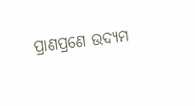ପ୍ରାଣପ୍ରଣେ ଉଦ୍ୟମ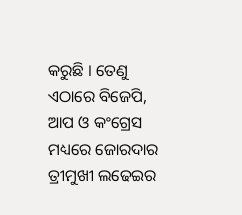କରୁଛି । ତେଣୁ ଏଠାରେ ବିଜେପି, ଆପ ଓ କଂଗ୍ରେସ ମଧ୍ୟରେ ଜୋରଦାର ତ୍ରୀମୁଖୀ ଲଢେଇର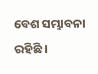ବେଶ ସମ୍ଭାବନା ରହିଛି ।